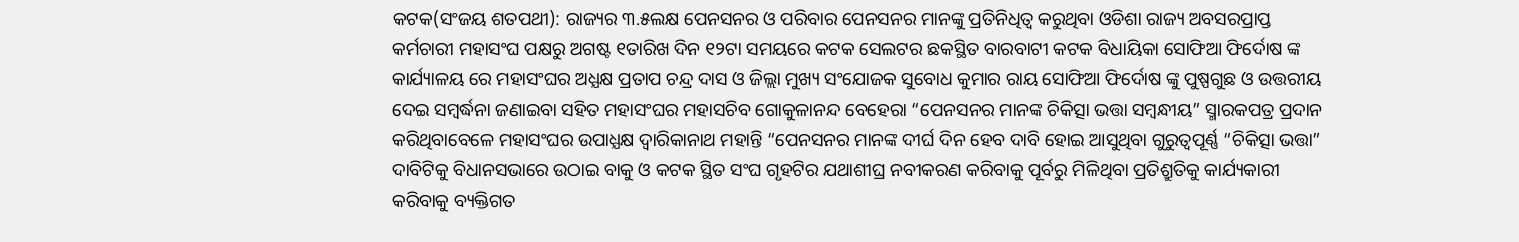କଟକ(ସଂଜୟ ଶତପଥୀ): ରାଜ୍ୟର ୩.୫ଲକ୍ଷ ପେନସନର ଓ ପରିବାର ପେନସନର ମାନଙ୍କୁ ପ୍ରତିନିଧିତ୍ୱ କରୁଥିବା ଓଡିଶା ରାଜ୍ୟ ଅବସରପ୍ରାପ୍ତ କର୍ମଚାରୀ ମହାସଂଘ ପକ୍ଷରୁ ଅଗଷ୍ଟ ୧ତାରିଖ ଦିନ ୧୨ଟା ସମୟରେ କଟକ ସେଲଟର ଛକସ୍ଥିତ ବାରବାଟୀ କଟକ ବିଧାୟିକା ସୋଫିଆ ଫିର୍ଦୋଷ ଙ୍କ କାର୍ଯ୍ୟାଳୟ ରେ ମହାସଂଘର ଅଧ୍ଯକ୍ଷ ପ୍ରତାପ ଚନ୍ଦ୍ର ଦାସ ଓ ଜିଲ୍ଲା ମୁଖ୍ୟ ସଂଯୋଜକ ସୁବୋଧ କୁମାର ରାୟ ସୋଫିଆ ଫିର୍ଦୋଷ ଙ୍କୁ ପୁଷ୍ପଗୁଛ ଓ ଉତ୍ତରୀୟ ଦେଇ ସମ୍ବର୍ଦ୍ଧନା ଜଣାଇବା ସହିତ ମହାସଂଘର ମହାସଚିବ ଗୋକୁଳାନନ୍ଦ ବେହେରା “ପେନସନର ମାନଙ୍କ ଚିକିତ୍ସା ଭତ୍ତା ସମ୍ବନ୍ଧୀୟ” ସ୍ମାରକପତ୍ର ପ୍ରଦାନ କରିଥିବାବେଳେ ମହାସଂଘର ଉପାଧ୍ଯକ୍ଷ ଦ୍ଵାରିକାନାଥ ମହାନ୍ତି “ପେନସନର ମାନଙ୍କ ଦୀର୍ଘ ଦିନ ହେବ ଦାବି ହୋଇ ଆସୁଥିବା ଗୁରୁତ୍ୱପୂର୍ଣ୍ଣ “ଚିକିତ୍ସା ଭତ୍ତା” ଦାବିଟିକୁ ବିଧାନସଭାରେ ଉଠାଇ ବାକୁ ଓ କଟକ ସ୍ଥିତ ସଂଘ ଗୃହଟିର ଯଥାଶୀଘ୍ର ନବୀକରଣ କରିବାକୁ ପୂର୍ବରୁ ମିଳିଥିବା ପ୍ରତିଶ୍ରୁତିକୁ କାର୍ଯ୍ୟକାରୀ କରିବାକୁ ବ୍ୟକ୍ତିଗତ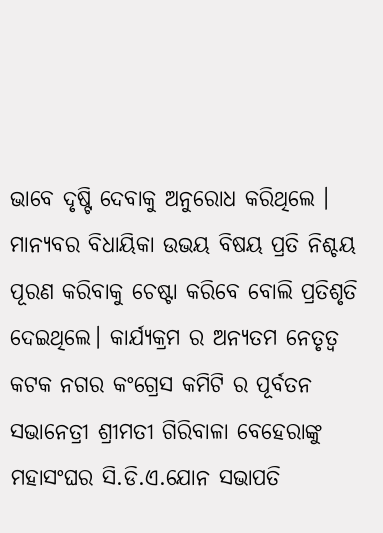ଭାବେ ଦୃଷ୍ଟି ଦେବାକୁ ଅନୁରୋଧ କରିଥିଲେ ।
ମାନ୍ୟବର ବିଧାୟିକା ଉଭୟ ବିଷୟ ପ୍ରତି ନିଶ୍ଚୟ ପୂରଣ କରିବାକୁ ଚେଷ୍ଟା କରିବେ ବୋଲି ପ୍ରତିଶୃତି ଦେଇଥିଲେ। କାର୍ଯ୍ୟକ୍ରମ ର ଅନ୍ୟତମ ନେତୃତ୍ୱ କଟକ ନଗର କଂଗ୍ରେସ କମିଟି ର ପୂର୍ବତନ ସଭାନେତ୍ରୀ ଶ୍ରୀମତୀ ଗିରିବାଳା ବେହେରାଙ୍କୁ ମହାସଂଘର ସି.ଡି.ଏ.ଯୋନ ସଭାପତି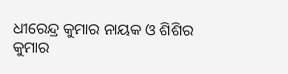ଧୀରେନ୍ଦ୍ର କୁମାର ନାୟକ ଓ ଶିଶିର କୁମାର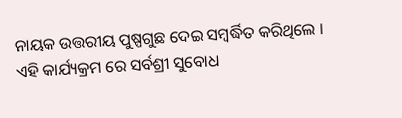ନାୟକ ଉତ୍ତରୀୟ ପୁଷ୍ପଗୁଛ ଦେଇ ସମ୍ବର୍ଦ୍ଧିତ କରିଥିଲେ । ଏହି କାର୍ଯ୍ୟକ୍ରମ ରେ ସର୍ବଶ୍ରୀ ସୁବୋଧ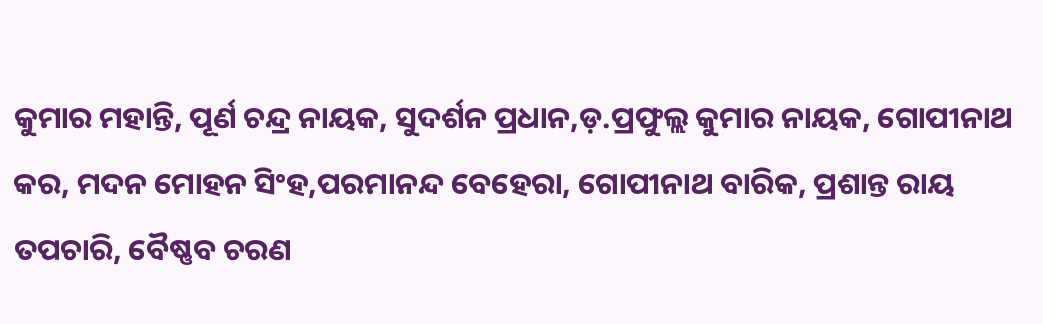କୁମାର ମହାନ୍ତି, ପୂର୍ଣ ଚନ୍ଦ୍ର ନାୟକ, ସୁଦର୍ଶନ ପ୍ରଧାନ,ଡ଼.ପ୍ରଫୁଲ୍ଲ କୁମାର ନାୟକ, ଗୋପୀନାଥ କର, ମଦନ ମୋହନ ସିଂହ,ପରମାନନ୍ଦ ବେହେରା, ଗୋପୀନାଥ ବାରିକ, ପ୍ରଶାନ୍ତ ରାୟ ତପଚାରି, ବୈଷ୍ଣବ ଚରଣ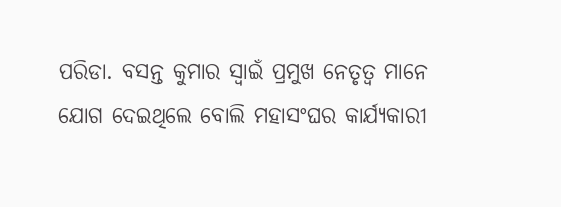ପରିଡା. ବସନ୍ତ କୁମାର ସ୍ୱାଇଁ ପ୍ରମୁଖ ନେତୃତ୍ୱ ମାନେ ଯୋଗ ଦେଇଥିଲେ ବୋଲି ମହାସଂଘର କାର୍ଯ୍ୟକାରୀ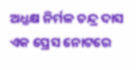ଅଧ୍ଯକ୍ଷ ନିର୍ମଳ ଚନ୍ଦ୍ର ଦାସ ଏକ ପ୍ରେସ ନୋଟରେ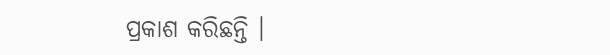ପ୍ରକାଶ କରିଛନ୍ତି ।